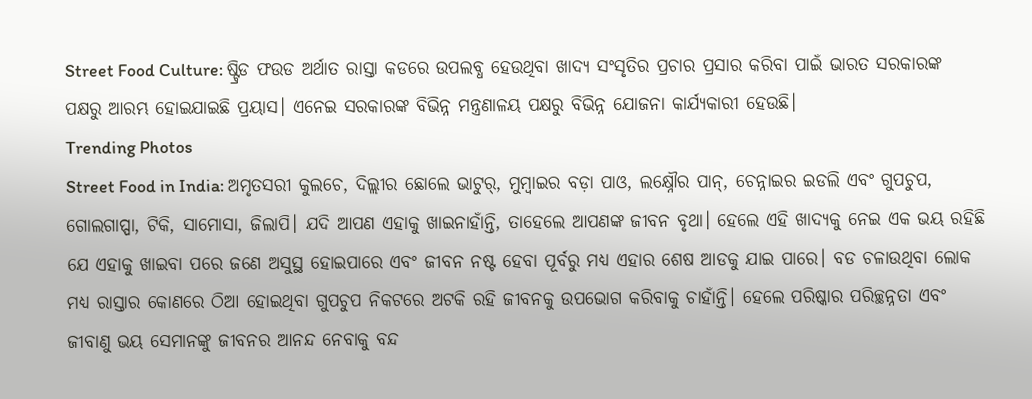Street Food Culture: ଷ୍ଟ୍ରିଡ ଫଉଡ ଅର୍ଥାତ ରାସ୍ତା କଡରେ ଉପଲବ୍ଧ ହେଉଥିବା ଖାଦ୍ୟ ସଂସୃତିର ପ୍ରଚାର ପ୍ରସାର କରିବା ପାଇଁ ଭାରତ ସରକାରଙ୍କ ପକ୍ଷରୁ ଆରମ୍ଭ ହୋଇଯାଇଛି ପ୍ରୟାସ। ଏନେଇ ସରକାରଙ୍କ ବିଭିନ୍ନ ମନ୍ତ୍ରଣାଳୟ ପକ୍ଷରୁ ବିଭିନ୍ନ ଯୋଜନା କାର୍ଯ୍ୟକାରୀ ହେଉଛି।
Trending Photos
Street Food in India: ଅମୃତସରୀ କୁଲଚେ, ଦିଲ୍ଲୀର ଛୋଲେ ଭାଟୁର୍, ମୁମ୍ବାଇର ବଡ଼ା ପାଓ, ଲକ୍ଷ୍ନୌର ପାନ୍, ଚେନ୍ନାଇର ଇଡଲି ଏବଂ ଗୁପଚୁପ, ଗୋଲଗାପ୍ପା, ଟିକି, ସାମୋସା, ଜିଲାପି। ଯଦି ଆପଣ ଏହାକୁ ଖାଇନାହାଁନ୍ତି, ତାହେଲେ ଆପଣଙ୍କ ଜୀବନ ବୃଥା। ହେଲେ ଏହି ଖାଦ୍ୟକୁ ନେଇ ଏକ ଭୟ ରହିଛି ଯେ ଏହାକୁ ଖାଇବା ପରେ ଜଣେ ଅସୁସ୍ଥ ହୋଇପାରେ ଏବଂ ଜୀବନ ନଷ୍ଟ ହେବା ପୂର୍ବରୁ ମଧ୍ୟ ଏହାର ଶେଷ ଆଡକୁ ଯାଇ ପାରେ। ବଡ ଚଳାଉଥିବା ଲୋକ ମଧ୍ୟ ରାସ୍ତାର କୋଣରେ ଠିଆ ହୋଇଥିବା ଗୁପଚୁପ ନିକଟରେ ଅଟକି ରହି ଜୀବନକୁ ଉପଭୋଗ କରିବାକୁ ଚାହାଁନ୍ତି। ହେଲେ ପରିଷ୍କାର ପରିଚ୍ଛନ୍ନତା ଏବଂ ଜୀବାଣୁ ଭୟ ସେମାନଙ୍କୁ ଜୀବନର ଆନନ୍ଦ ନେବାକୁ ବନ୍ଦ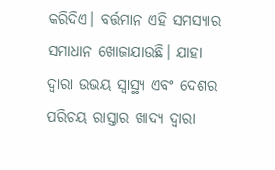କରିଦିଏ। ବର୍ତ୍ତମାନ ଏହି ସମସ୍ୟାର ସମାଧାନ ଖୋଜାଯାଉଛି। ଯାହା ଦ୍ୱାରା ଉଭୟ ସ୍ୱାସ୍ଥ୍ୟ ଏବଂ ଦେଶର ପରିଚୟ ରାସ୍ତାର ଖାଦ୍ୟ ଦ୍ୱାରା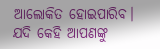ଆଲୋକିତ ହୋଇପାରିବ।
ଯଦି କେହି ଆପଣଙ୍କୁ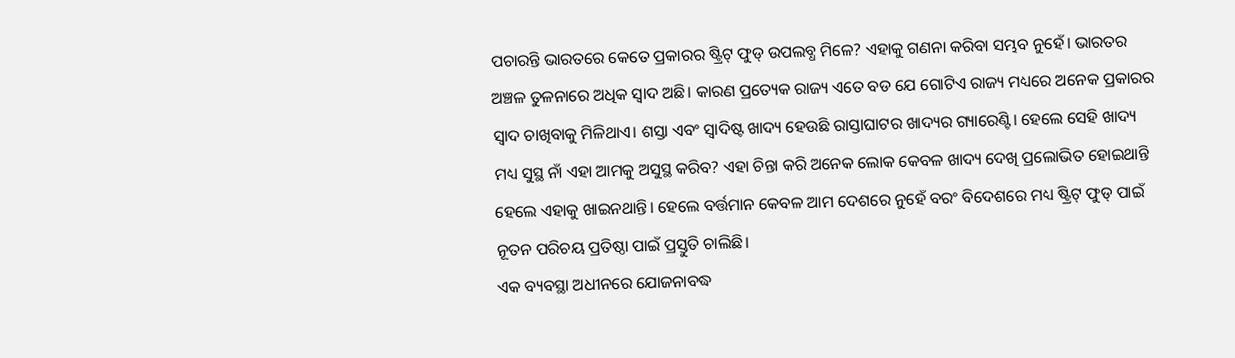ପଚାରନ୍ତି ଭାରତରେ କେତେ ପ୍ରକାରର ଷ୍ଟ୍ରିଟ୍ ଫୁଡ୍ ଉପଲବ୍ଧ ମିଳେ? ଏହାକୁ ଗଣନା କରିବା ସମ୍ଭବ ନୁହେଁ। ଭାରତର ଅଞ୍ଚଳ ତୁଳନାରେ ଅଧିକ ସ୍ୱାଦ ଅଛି। କାରଣ ପ୍ରତ୍ୟେକ ରାଜ୍ୟ ଏତେ ବଡ ଯେ ଗୋଟିଏ ରାଜ୍ୟ ମଧ୍ୟରେ ଅନେକ ପ୍ରକାରର ସ୍ୱାଦ ଚାଖିବାକୁ ମିଳିଥାଏ। ଶସ୍ତା ଏବଂ ସ୍ୱାଦିଷ୍ଟ ଖାଦ୍ୟ ହେଉଛି ରାସ୍ତାଘାଟର ଖାଦ୍ୟର ଗ୍ୟାରେଣ୍ଟି। ହେଲେ ସେହି ଖାଦ୍ୟ ମଧ୍ୟ ସୁସ୍ଥ ନାଁ ଏହା ଆମକୁ ଅସୁସ୍ଥ କରିବ? ଏହା ଚିନ୍ତା କରି ଅନେକ ଲୋକ କେବଳ ଖାଦ୍ୟ ଦେଖି ପ୍ରଲୋଭିତ ହୋଇଥାନ୍ତି ହେଲେ ଏହାକୁ ଖାଇନଥାନ୍ତି। ହେଲେ ବର୍ତ୍ତମାନ କେବଳ ଆମ ଦେଶରେ ନୁହେଁ ବରଂ ବିଦେଶରେ ମଧ୍ୟ ଷ୍ଟ୍ରିଟ୍ ଫୁଡ୍ ପାଇଁ ନୂତନ ପରିଚୟ ପ୍ରତିଷ୍ଠା ପାଇଁ ପ୍ରସ୍ତୁତି ଚାଲିଛି।
ଏକ ବ୍ୟବସ୍ଥା ଅଧୀନରେ ଯୋଜନାବଦ୍ଧ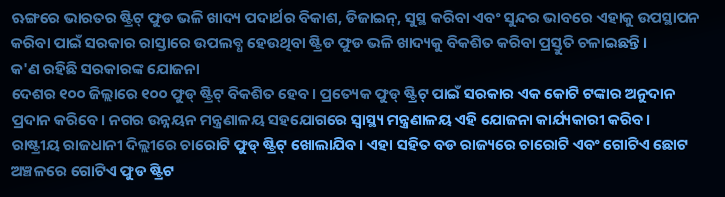ଋଙ୍ଗରେ ଭାରତର ଷ୍ଟ୍ରିଟ୍ ଫୁଡ ଭଳି ଖାଦ୍ୟ ପଦାର୍ଥର ବିକାଶ, ଡିଜାଇନ୍, ସୁସ୍ଥ କରିବା ଏବଂ ସୁନ୍ଦର ଭାବରେ ଏହାକୁ ଉପସ୍ଥାପନ କରିବା ପାଇଁ ସରକାର ରାସ୍ତାରେ ଉପଲବ୍ଧ ହେଉଥିବା ଷ୍ଟ୍ରିଡ ଫୁଡ ଭଳି ଖାଦ୍ୟକୁ ବିକଶିତ କରିବା ପ୍ରସ୍ତୁତି ଚଳାଇଛନ୍ତି।
କ'ଣ ରହିଛି ସରକାରଙ୍କ ଯୋଜନା
ଦେଶର ୧୦୦ ଜିଲ୍ଲାରେ ୧୦୦ ଫୁଡ୍ ଷ୍ଟ୍ରିଟ୍ ବିକଶିତ ହେବ। ପ୍ରତ୍ୟେକ ଫୁଡ୍ ଷ୍ଟ୍ରିଟ୍ ପାଇଁ ସରକାର ଏକ କୋଟି ଟଙ୍କାର ଅନୁଦାନ ପ୍ରଦାନ କରିବେ। ନଗର ଉନ୍ନୟନ ମନ୍ତ୍ରଣାଳୟ ସହଯୋଗରେ ସ୍ୱାସ୍ଥ୍ୟ ମନ୍ତ୍ରଣାଳୟ ଏହି ଯୋଜନା କାର୍ଯ୍ୟକାରୀ କରିବ। ରାଷ୍ଟ୍ରୀୟ ରାଜଧାନୀ ଦିଲ୍ଲୀରେ ଚାରୋଟି ଫୁଡ୍ ଷ୍ଟ୍ରିଟ୍ ଖୋଲାଯିବ। ଏହା ସହିତ ବଡ ରାଜ୍ୟରେ ଚାରୋଟି ଏବଂ ଗୋଟିଏ ଛୋଟ ଅଞ୍ଚଳରେ ଗୋଟିଏ ଫୁଡ ଷ୍ଟ୍ରିଟ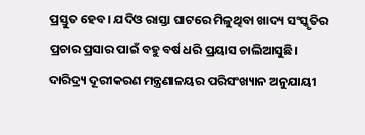ପ୍ରସ୍ତୁତ ହେବ। ଯଦିଓ ରାସ୍ତା ଘାଟରେ ମିଳୁଥିବା ଖାଦ୍ୟ ସଂସ୍କୃତିର ପ୍ରଚାର ପ୍ରସାର ପାଇଁ ବହୁ ବର୍ଷ ଧରି ପ୍ରୟାସ ଚାଲିଆସୁଛି। ଦାରିଦ୍ର୍ୟ ଦୂରୀକରଣ ମନ୍ତ୍ରଣାଳୟର ପରିସଂଖ୍ୟାନ ଅନୁଯାୟୀ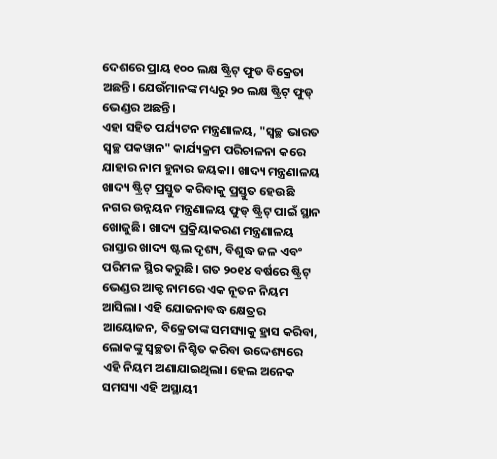ଦେଶରେ ପ୍ରାୟ ୧୦୦ ଲକ୍ଷ ଷ୍ଟ୍ରିଟ୍ ଫୁଡ ବିକ୍ରେତା ଅଛନ୍ତି। ଯେଉଁମାନଙ୍କ ମଧ୍ୟରୁ ୨୦ ଲକ୍ଷ ଷ୍ଟ୍ରିଟ୍ ଫୁଡ୍ ଭେଣ୍ଡର ଅଛନ୍ତି।
ଏହା ସହିତ ପର୍ଯ୍ୟଟନ ମନ୍ତ୍ରଣାଳୟ, "ସ୍ୱଚ୍ଛ ଭାରତ ସ୍ୱଚ୍ଛ ପକୱାନ" କାର୍ଯ୍ୟକ୍ରମ ପରିଚାଳନା କରେ ଯାହାର ନାମ ହୁନାର ଜୟକା। ଖାଦ୍ୟ ମନ୍ତ୍ରଣାଳୟ ଖାଦ୍ୟ ଷ୍ଟ୍ରିଟ୍ ପ୍ରସ୍ତୁତ କରିବାକୁ ପ୍ରସ୍ତୁତ ହେଉଛି ନଗର ଉନ୍ନୟନ ମନ୍ତ୍ରଣାଳୟ ଫୁଡ୍ ଷ୍ଟ୍ରିଟ୍ ପାଇଁ ସ୍ଥାନ ଖୋଜୁଛି। ଖାଦ୍ୟ ପ୍ରକ୍ରିୟାକରଣ ମନ୍ତ୍ରଣାଳୟ ରାସ୍ତାର ଖାଦ୍ୟ ଷ୍ଟଲ ଦୃଶ୍ୟ, ବିଶୁଦ୍ଧ ଜଳ ଏବଂ ପରିମଳ ସ୍ଥିର କରୁଛି। ଗତ ୨୦୧୪ ବର୍ଷରେ ଷ୍ଟ୍ରିଟ୍ ଭେଣ୍ଡର ଆକ୍ଟ ନାମରେ ଏକ ନୂତନ ନିୟମ ଆସିଲା। ଏହି ଯୋଜନାବଦ୍ଧ କ୍ଷେତ୍ରର ଆୟୋଜନ, ବିକ୍ରେତାଙ୍କ ସମସ୍ୟାକୁ ହ୍ରାସ କରିବା, ଲୋକଙ୍କୁ ସ୍ୱଚ୍ଛତା ନିଶ୍ଚିତ କରିବା ଉଦ୍ଦେଶ୍ୟରେ ଏହି ନିୟମ ଅଣାଯାଇଥିଲା। ହେଲ ଅନେକ ସମସ୍ୟା ଏହି ଅସ୍ଥାୟୀ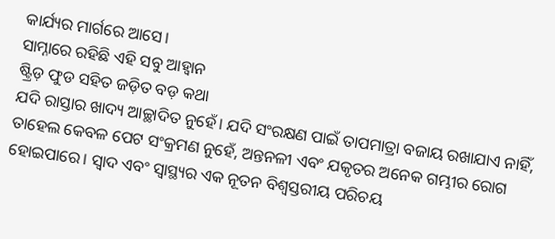କାର୍ଯ୍ୟର ମାର୍ଗରେ ଆସେ।
ସାମ୍ନାରେ ରହିଛି ଏହି ସବୁ ଆହ୍ୱାନ
ଷ୍ଟ୍ରିଡ଼ ଫୁଡ ସହିତ ଜଡ଼ିତ ବଡ଼ କଥା
ଯଦି ରାସ୍ତାର ଖାଦ୍ୟ ଆଚ୍ଛାଦିତ ନୁହେଁ। ଯଦି ସଂରକ୍ଷଣ ପାଇଁ ତାପମାତ୍ରା ବଜାୟ ରଖାଯାଏ ନାହିଁ, ତାହେଲ କେବଳ ପେଟ ସଂକ୍ରମଣ ନୁହେଁ, ଅନ୍ତନଳୀ ଏବଂ ଯକୃତର ଅନେକ ଗମ୍ଭୀର ରୋଗ ହୋଇପାରେ। ସ୍ୱାଦ ଏବଂ ସ୍ୱାସ୍ଥ୍ୟର ଏକ ନୂତନ ବିଶ୍ୱସ୍ତରୀୟ ପରିଚୟ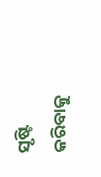ସୃଷ୍ଟି କରିବାକୁ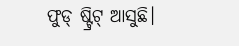ଫୁଡ୍ ଷ୍ଟ୍ରିଟ୍ ଆସୁଛି।